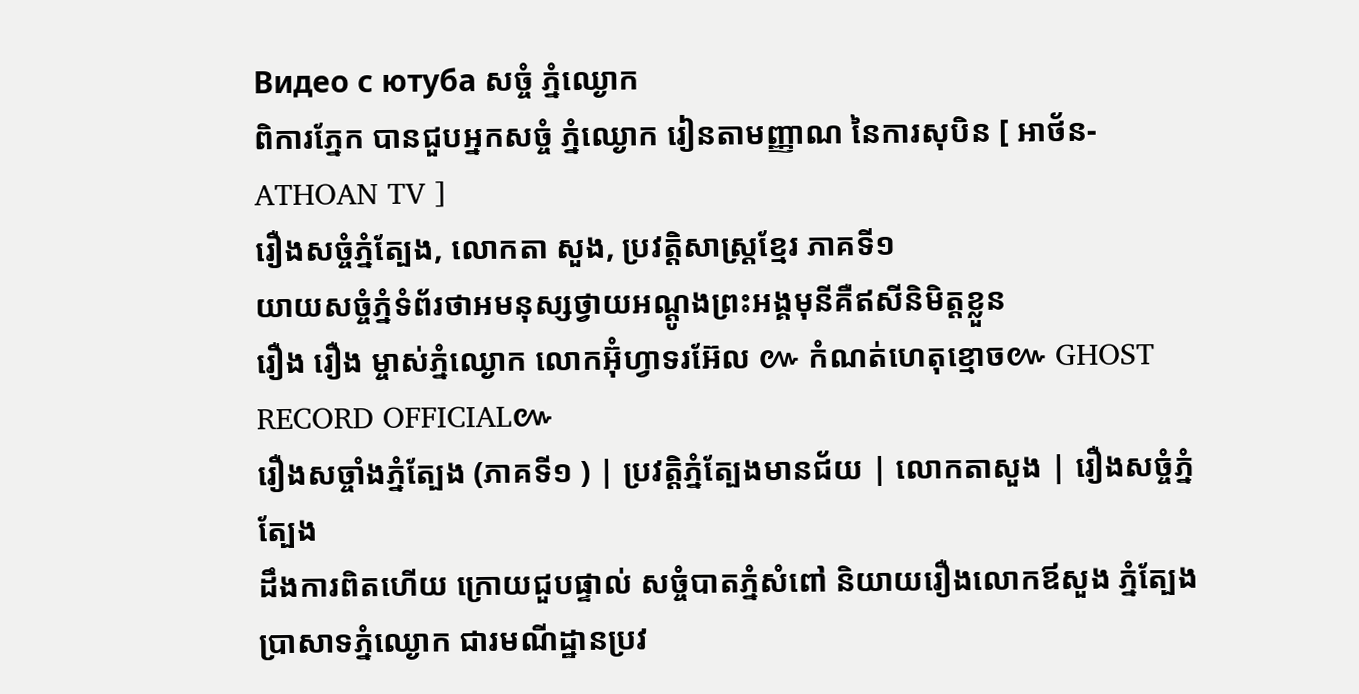Видео с ютуба សច្ចំ ភ្នំឈ្ងោក
ពិការភ្នែក បានជួបអ្នកសច្ចំ ភ្នំឈ្ងោក រៀនតាមញ្ញាណ នៃការសុបិន [ អាថ័ន-ATHOAN TV ]
រឿងសច្ចំភ្នំត្បែង, លោកតា សួង, ប្រវត្តិសាស្រ្តខ្មែរ ភាគទី១
យាយសច្ចំភ្នំទំព័រថាអមនុស្សថ្វាយអណ្ដូងព្រះអង្គមុនីគឺឥសីនិមិត្តខ្លួន
រឿង រឿង ម្ចាស់ភ្នំឈ្ងោក លោកអ៊ុំហ្វាទរអ៊ែល ៚ កំណត់ហេតុខ្មោច៚ GHOST RECORD OFFICIAL៚
រឿងសច្ចាំងភ្នំត្បែង (ភាគទី១ ) | ប្រវត្តិភ្នំត្បែងមានជ័យ | លោកតាសួង | រឿងសច្ចំភ្នំត្បែង
ដឹងការពិតហើយ ក្រោយជួបផ្ទាល់ សច្ចំបាតភ្នំសំពៅ និយាយរឿងលោកឪសួង ភ្នំត្បែង
ប្រាសាទភ្នំឈ្ងោក ជារមណីដ្ឋានប្រវ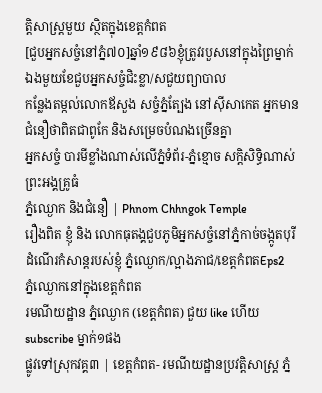ត្តិសាស្ត្រមួយ ស្ថិតក្នុងខេត្តកំពត
[ជួបអ្នកសច្ចំនៅភ្នំ៧០]ឆ្នាំ១៩៨៦ខ្ញុំត្រូវរបួសនៅក្នុងព្រៃម្នាក់ឯងមួយខែជួបអ្នកសច្ចំជិះខ្លា/សជួយព្យាបាល
កន្លែងតម្កល់លោកឪសួង សច្ចំភ្នំត្បែង នៅស៊ីសាកេត អ្នកមានជំនឿថាពិតជាពូកែ និងសម្រេចបំណងច្រើនគ្នា
អ្នកសច្ចំ បារមីខ្លាំងណាស់លើភ្នំទំព័រ-ភ្នំខ្មោច សក្ដិសិទ្ធិណាស់ ព្រះអង្គគ្រូធំ
ភ្នំឈ្ងោក និងជំនឿ | Phnom Chhngok Temple
រឿងពិត ខ្ញុំ និង លោកធុតង្គជួបភូមិអ្នកសច្ចំនៅភ្នំកាច់ចង្កូតបុរី
ដំណើរកំសាន្តរបស់ខ្ញុំ ភ្នំឈ្ងោក/ល្អាងភាជ/ខេត្តកំពតEps2
ភ្នំឈ្ងោកនៅក្នុងខេត្តកំពត
រមណីយដ្ឋាន ភ្នំឈ្ងោក (ខេត្តកំពត) ជួយ like ហើយ subscribe ម្នាក់១ផង
ផ្លូវទៅស្រុកវគ្គ៣ | ខេត្តកំពត- រមណីយដ្ឋានប្រវត្តិសាស្ត្រ ភ្នំ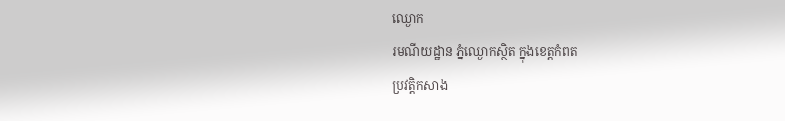ឈ្ងោក
រមណីយដ្ឋាន ភ្នំឈ្ងោកស្ថិត ក្នុងខេត្តកំពត
ប្រវត្តិកសាង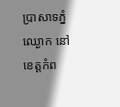ប្រាសាទភ្នំឈ្ងោក នៅខេត្តកំព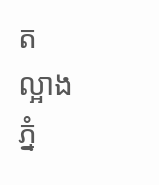ត
ល្អាងភ្នំ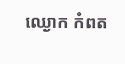ឈ្ងោក កំពត